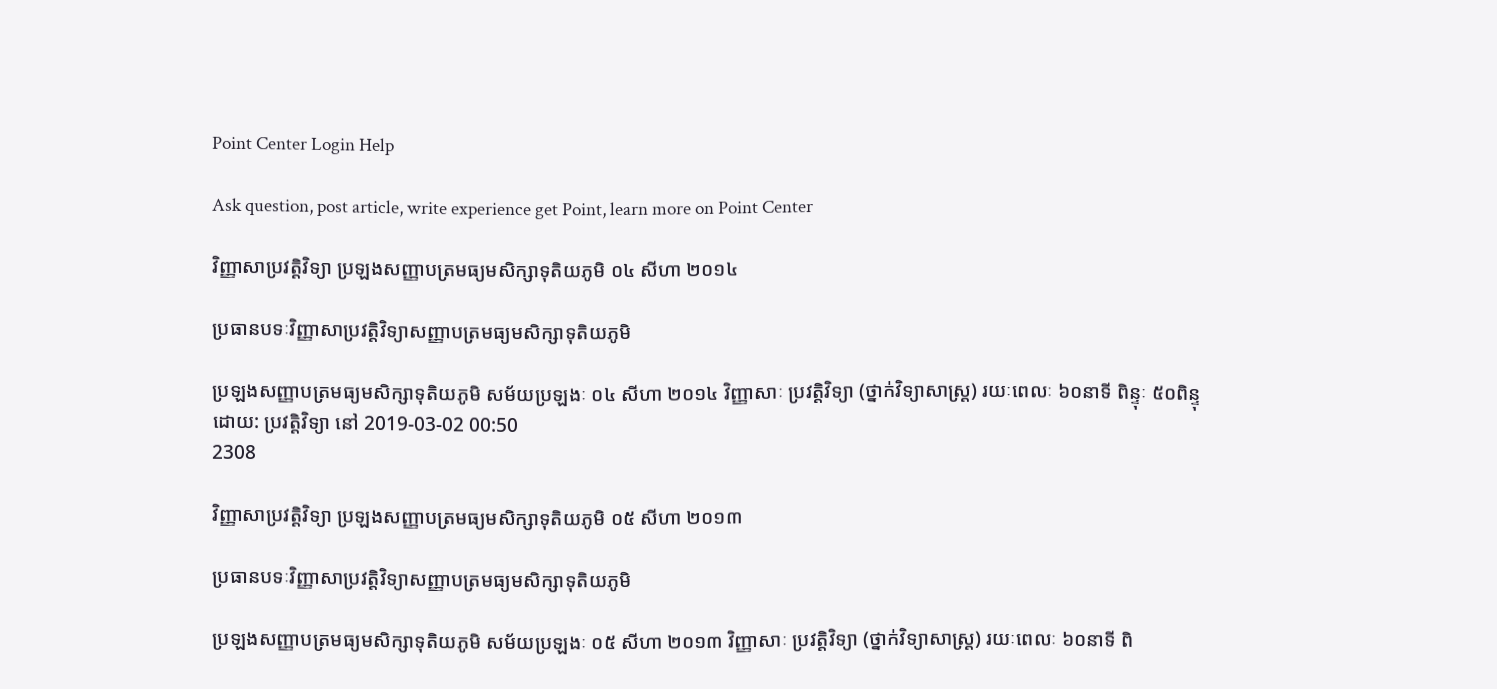Point Center Login Help

Ask question, post article, write experience get Point, learn more on Point Center

វិញ្ញាសាប្រវត្តិវិទ្យា ប្រឡងសញ្ញាបត្រមធ្យមសិក្សាទុតិយភូមិ ០៤ សីហា ២០១៤

ប្រធានបទៈវិញ្ញាសាប្រវត្តិវិទ្យាសញ្ញាបត្រមធ្យមសិក្សាទុតិយភូមិ

ប្រឡងសញ្ញាបត្រមធ្យមសិក្សាទុតិយភូមិ សម័យប្រឡងៈ ០៤ សីហា ២០១៤ វិញ្ញាសាៈ ប្រវត្តិវិទ្យា (ថ្នាក់វិទ្យាសាស្ត្រ) រយៈពេលៈ ៦០នាទី ពិន្ទុៈ ៥០ពិន្ទុ
ដោយ: ប្រវត្តិវិទ្យា នៅ 2019-03-02 00:50
2308

វិញ្ញាសាប្រវត្តិវិទ្យា ប្រឡងសញ្ញាបត្រមធ្យមសិក្សាទុតិយភូមិ ០៥ សីហា ២០១៣

ប្រធានបទៈវិញ្ញាសាប្រវត្តិវិទ្យាសញ្ញាបត្រមធ្យមសិក្សាទុតិយភូមិ

ប្រឡងសញ្ញាបត្រមធ្យមសិក្សាទុតិយភូមិ សម័យប្រឡងៈ ០៥ សីហា ២០១៣ វិញ្ញាសាៈ ប្រវត្តិវិទ្យា (ថ្នាក់វិទ្យាសាស្ត្រ) រយៈពេលៈ ៦០នាទី ពិ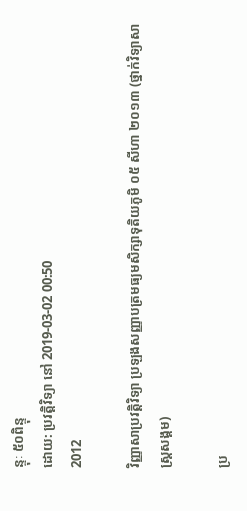ន្ទុៈ ៥០ពិន្ទុ
ដោយ: ប្រវត្តិវិទ្យា នៅ 2019-03-02 00:50
2012

វិញ្ញាសាប្រវត្តិវិទ្យា ប្រឡងសញ្ញាបត្រមធ្យមសិក្សាទុតិយភូមិ ០៥ សីហា ២០១៣ (ថ្នាក់វិទ្យាសាស្ត្រសង្គម)

ប្រ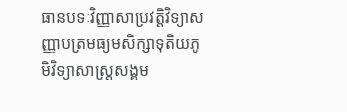ធានបទៈវិញ្ញាសាប្រវត្តិវិទ្យាសញ្ញាបត្រមធ្យមសិក្សាទុតិយភូមិវិទ្យាសាស្ត្រសង្គម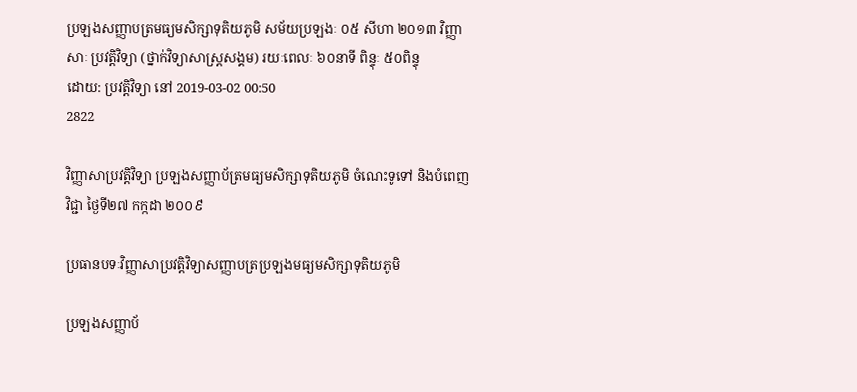ប្រឡងសញ្ញាបត្រមធ្យមសិក្សាទុតិយភូមិ សម័យប្រឡងៈ ០៥ សីហា ២០១៣ វិញ្ញាសាៈ ប្រវត្តិវិទ្យា (ថ្នាក់វិទ្យាសាស្ត្រសង្គម) រយៈពេលៈ ៦០នាទី ពិន្ទុៈ ៥០ពិន្ទុ
ដោយ: ប្រវត្តិវិទ្យា នៅ 2019-03-02 00:50
2822

វិញ្ញាសាប្រវត្តិវិទ្យា ប្រឡងសញ្ញាប័ត្រមធ្យមសិក្សាទុតិយភូមិ ចំណេះទូទៅ និងបំពេញវិជ្ជា ថ្ងៃទី២៧ កក្កដា ២០០៩

ប្រធានបទៈវិញ្ញាសាប្រវត្តិវិទ្យាសញ្ញាបត្រប្រឡងមធ្យមសិក្សាទុតិយភូមិ

ប្រឡងសញ្ញាប័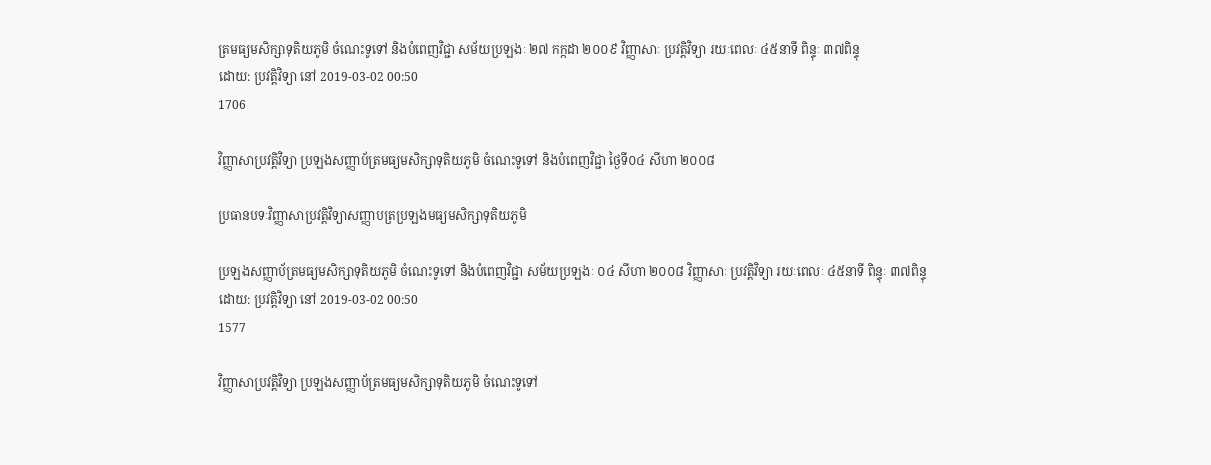ត្រមធ្យមសិក្សាទុតិយភូមិ ចំណេះទូទៅ និងបំពេញវិជ្ជា សម័យប្រឡងៈ ២៧ កក្កដា ២០០៩ វិញ្ញាសាៈ ប្រវត្តិវិទ្យា រយៈពេលៈ ៤៥នាទី ពិន្ទុៈ ៣៧ពិន្ទុ
ដោយ: ប្រវត្តិវិទ្យា នៅ 2019-03-02 00:50
1706

វិញ្ញាសាប្រវត្តិវិទ្យា ប្រឡងសញ្ញាប័ត្រមធ្យមសិក្សាទុតិយភូមិ ចំណេះទូទៅ និងបំពេញវិជ្ជា ថ្ងៃទី០៤ សីហា ២០០៨

ប្រធានបទៈវិញ្ញាសាប្រវត្តិវិទ្យាសញ្ញាបត្រប្រឡងមធ្យមសិក្សាទុតិយភូមិ

ប្រឡងសញ្ញាប័ត្រមធ្យមសិក្សាទុតិយភូមិ ចំណេះទូទៅ និងបំពេញវិជ្ជា សម័យប្រឡងៈ ០៤ សីហា ២០០៨ វិញ្ញាសាៈ ប្រវត្តិវិទ្យា រយៈពេលៈ ៤៥នាទី ពិន្ទុៈ ៣៧ពិន្ទុ
ដោយ: ប្រវត្តិវិទ្យា នៅ 2019-03-02 00:50
1577

វិញ្ញាសាប្រវត្តិវិទ្យា ប្រឡងសញ្ញាប័ត្រមធ្យមសិក្សាទុតិយភូមិ ចំណេះទូទៅ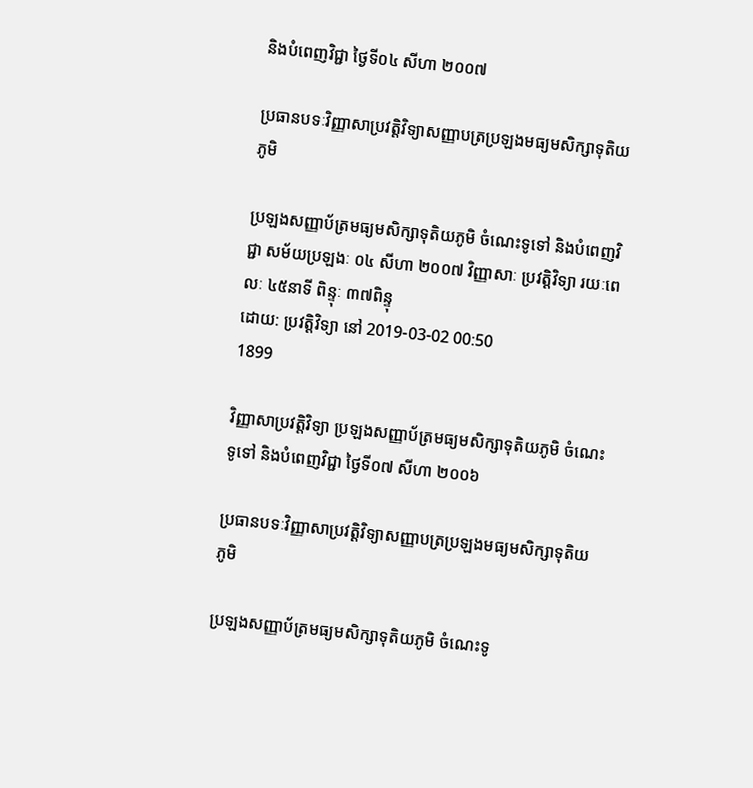និងបំពេញវិជ្ជា ថ្ងៃទី០៤ សីហា ២០០៧

ប្រធានបទៈវិញ្ញាសាប្រវត្តិវិទ្យាសញ្ញាបត្រប្រឡងមធ្យមសិក្សាទុតិយភូមិ

ប្រឡងសញ្ញាប័ត្រមធ្យមសិក្សាទុតិយភូមិ ចំណេះទូទៅ និងបំពេញវិជ្ជា សម័យប្រឡងៈ ០៤ សីហា ២០០៧ វិញ្ញាសាៈ ប្រវត្តិវិទ្យា រយៈពេលៈ ៤៥នាទី ពិន្ទុៈ ៣៧ពិន្ទុ
ដោយ: ប្រវត្តិវិទ្យា នៅ 2019-03-02 00:50
1899

វិញ្ញាសាប្រវត្តិវិទ្យា ប្រឡងសញ្ញាប័ត្រមធ្យមសិក្សាទុតិយភូមិ ចំណេះទូទៅ និងបំពេញវិជ្ជា ថ្ងៃទី០៧ សីហា ២០០៦

ប្រធានបទៈវិញ្ញាសាប្រវត្តិវិទ្យាសញ្ញាបត្រប្រឡងមធ្យមសិក្សាទុតិយភូមិ

ប្រឡងសញ្ញាប័ត្រមធ្យមសិក្សាទុតិយភូមិ ចំណេះទូ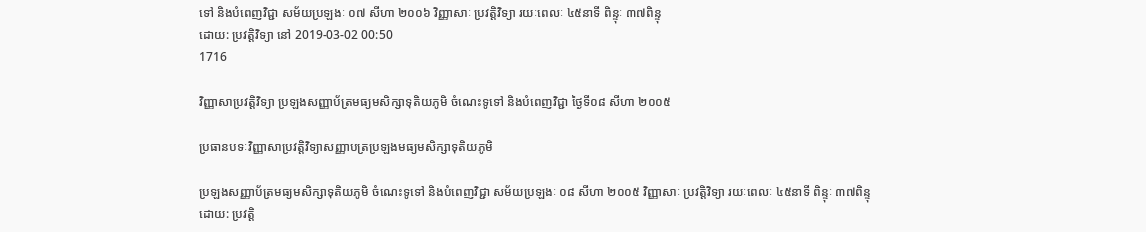ទៅ និងបំពេញវិជ្ជា សម័យប្រឡងៈ ០៧ សីហា ២០០៦ វិញ្ញាសាៈ ប្រវត្តិវិទ្យា រយៈពេលៈ ៤៥នាទី ពិន្ទុៈ ៣៧ពិន្ទុ
ដោយ: ប្រវត្តិវិទ្យា នៅ 2019-03-02 00:50
1716

វិញ្ញាសាប្រវត្តិវិទ្យា ប្រឡងសញ្ញាប័ត្រមធ្យមសិក្សាទុតិយភូមិ ចំណេះទូទៅ និងបំពេញវិជ្ជា ថ្ងៃទី០៨ សីហា ២០០៥

ប្រធានបទៈវិញ្ញាសាប្រវត្តិវិទ្យាសញ្ញាបត្រប្រឡងមធ្យមសិក្សាទុតិយភូមិ

ប្រឡងសញ្ញាប័ត្រមធ្យមសិក្សាទុតិយភូមិ ចំណេះទូទៅ និងបំពេញវិជ្ជា សម័យប្រឡងៈ ០៨ សីហា ២០០៥ វិញ្ញាសាៈ ប្រវត្តិវិទ្យា រយៈពេលៈ ៤៥នាទី ពិន្ទុៈ ៣៧ពិន្ទុ
ដោយ: ប្រវត្តិ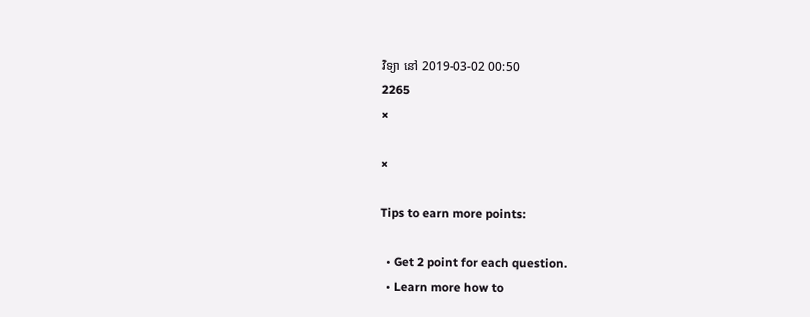វិទ្យា នៅ 2019-03-02 00:50
2265
×

×

Tips to earn more points:

  • Get 2 point for each question.
  • Learn more how to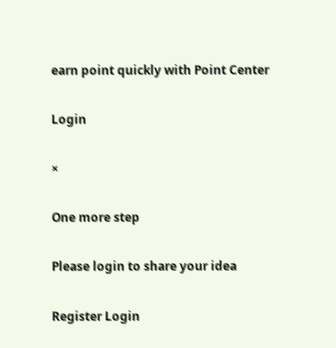earn point quickly with Point Center

Login

×

One more step

Please login to share your idea

Register Login